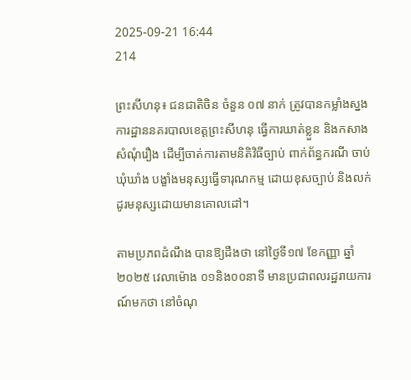2025-09-21 16:44
214

ព្រះសីហនុ៖ ជនជាតិចិន ចំនួន ០៧ នាក់ ត្រូវបានកម្លាំងស្នងការដ្ឋាននគរបាលខេត្តព្រះសីហនុ ធ្វើការឃាត់ខ្លួន និងកសាងសំណុំរឿង ដើម្បីចាត់ការតាមនិតិវិធីច្បាប់ ពាក់ព័ន្ធករណី ចាប់ឃុំឃាំង បង្ខាំងមនុស្សធ្វើទារុណកម្ម ដោយខុសច្បាប់ និងលក់ដូរមនុស្សដោយមានគោលដៅ។

តាមប្រភពដំណឹង បានឱ្យដឹងថា នៅថ្ងៃទី១៧ ខែកញ្ញា ឆ្នាំ២០២៥ វេលាម៉ោង ០១និង០០នាទី មានប្រជាពលរដ្ឋរាយការណ៍មកថា នៅចំណុ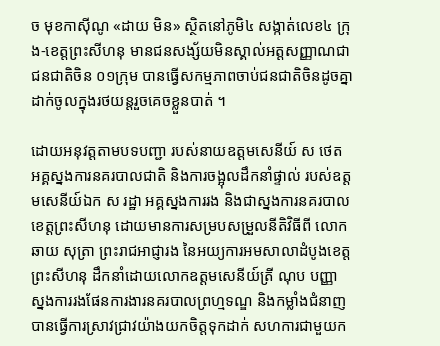ច មុខកាស៊ីណូ «ដាយ មិន» ស្ថិតនៅភូមិ៤ សង្កាត់លេខ៤ ក្រុង-ខេត្តព្រះសីហនុ មានជនសង្ស័យមិនស្គាល់អត្តសញ្ញាណជាជនជាតិចិន ០១ក្រុម បានធ្វើសកម្មភាពចាប់ជនជាតិចិនដូចគ្នា ដាក់ចូលក្នុងរថយន្តរួចគេចខ្លួនបាត់ ។

ដោយអនុវត្តតាមបទបញ្ជា របស់នាយឧត្តមសេនីយ៍ ស ថេត អគ្គស្នងការនគរបាលជាតិ និងការចង្អុលដឹកនាំផ្ទាល់ របស់ឧត្តមសេនីយ៍ឯក ស រដ្ឋា អគ្គស្នងការរង និងជាស្នងការនគរបាលខេត្តព្រះសីហនុ ដោយមានការសម្របសម្រួលនីតិវិធីពី លោក ឆាយ សុត្រា ព្រះរាជអាជ្ញារង នៃអយ្យការអមសាលាដំបូងខេត្តព្រះសីហនុ ដឹកនាំដោយលោកឧត្តមសេនីយ៍ត្រី ណុប បញ្ញា ស្នងការរងផែនការងារនគរបាលព្រហ្មទណ្ឌ និងកម្លាំងជំនាញ បានធ្វើការស្រាវជ្រាវយ៉ាងយកចិត្តទុកដាក់ សហការជាមួយក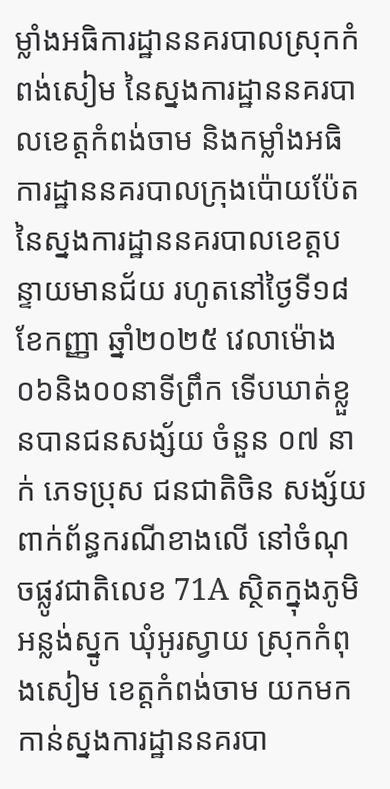ម្លាំងអធិការដ្ឋាននគរបាលស្រុកកំពង់សៀម នៃស្នងការដ្ឋាននគរបាលខេត្តកំពង់ចាម និងកម្លាំងអធិការដ្ឋាននគរបាលក្រុងប៉ោយប៉ែត នៃស្នងការដ្ឋាននគរបាលខេត្តបន្ទាយមានជ័យ រហូតនៅថ្ងៃទី១៨ ខែកញ្ញា ឆ្នាំ២០២៥ វេលាម៉ោង ០៦និង០០នាទីព្រឹក ទើបឃាត់ខ្លួនបានជនសង្ស័យ ចំនួន ០៧ នាក់ ភេទប្រុស ជនជាតិចិន សង្ស័យពាក់ព័ន្ធករណីខាងលើ នៅចំណុចផ្លូវជាតិលេខ 71A ស្ថិតក្នុងភូមិអន្លង់ស្នូក ឃុំអូរស្វាយ ស្រុកកំពុងសៀម ខេត្តកំពង់ចាម យកមកកាន់ស្នងការដ្ឋាននគរបា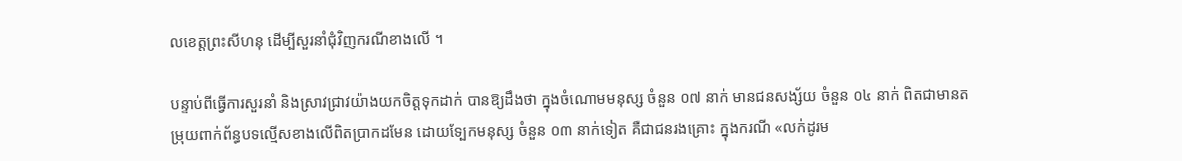លខេត្តព្រះសីហនុ ដើម្បីសួរនាំជុំវិញករណីខាងលើ ។

បន្ទាប់ពីធ្វើការសួរនាំ និងស្រាវជ្រាវយ៉ាងយកចិត្តទុកដាក់ បានឱ្យដឹងថា ក្នុងចំណោមមនុស្ស ចំនួន ០៧ នាក់ មានជនសង្ស័យ ចំនួន ០៤ នាក់ ពិតជាមានតម្រុយពាក់ព័ន្ធបទល្មើសខាងលើពិតប្រាកដមែន ដោយទ្បែកមនុស្ស ចំនួន ០៣ នាក់ទៀត គឺជាជនរងគ្រោះ ក្នុងករណី «លក់ដូរម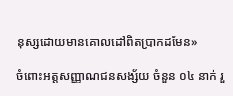នុស្សដោយមានគោលដៅពិតប្រាកដមែន»

ចំពោះអត្តសញ្ញាណជនសង្ស័យ ចំនួន ០៤ នាក់ រួ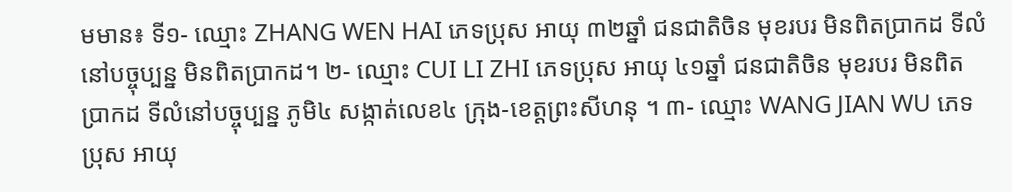មមាន៖ ទី១- ឈ្មោះ ZHANG WEN HAI ភេទប្រុស អាយុ ៣២ឆ្នាំ ជនជាតិចិន មុខរបរ មិនពិតប្រាកដ ទីលំនៅបច្ចុប្បន្ន មិនពិតប្រាកដ។ ២- ឈ្មោះ CUI LI ZHI ភេទប្រុស អាយុ ៤១ឆ្នាំ ជនជាតិចិន មុខរបរ មិនពិតប្រាកដ ទីលំនៅបច្ចុប្បន្ន ភូមិ៤ សង្កាត់លេខ៤ ក្រុង-ខេត្តព្រះសីហនុ ។ ៣- ឈ្មោះ WANG JIAN WU ភេទប្រុស អាយុ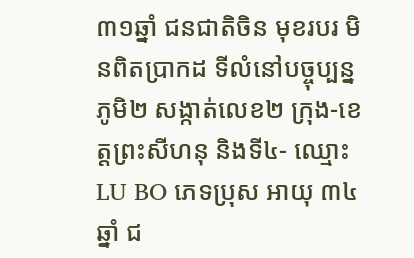៣១ឆ្នាំ ជនជាតិចិន មុខរបរ មិនពិតប្រាកដ ទីលំនៅបច្ចុប្បន្ន ភូមិ២ សង្កាត់លេខ២ ក្រុង-ខេត្តព្រះសីហនុ និងទី៤- ឈ្មោះ LU BO ភេទប្រុស អាយុ ៣៤ឆ្នាំ ជ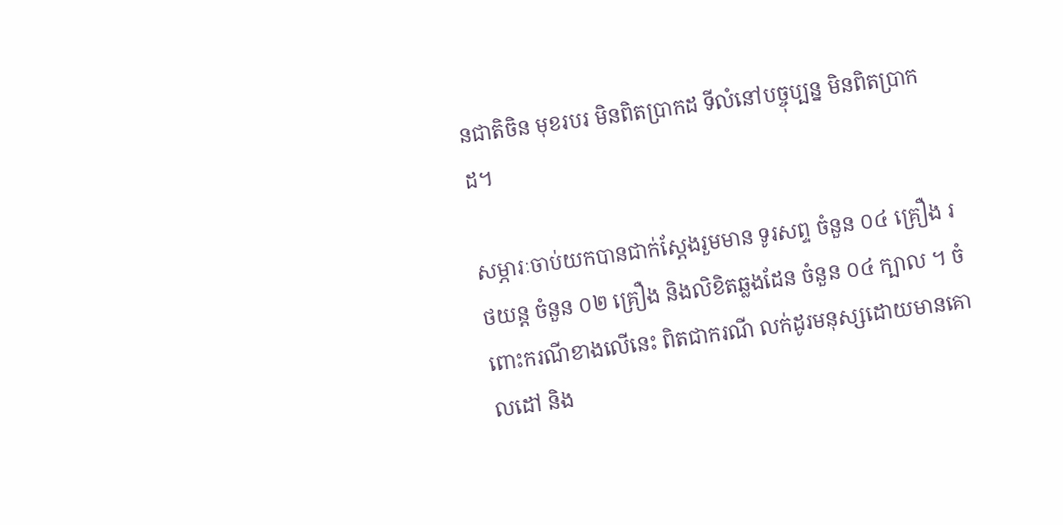នជាតិចិន មុខរបរ មិនពិតប្រាកដ ទីលំនៅបច្ចុប្បន្ន មិនពិតប្រាកដ។

សម្ភារៈចាប់យកបានជាក់ស្តែងរួមមាន ទូរសព្ទ ចំនួន ០៤ គ្រឿង រថយន្ត ចំនួន ០២ គ្រឿង និងលិខិតឆ្លងដែន ចំនួន ០៤ ក្បាល ។ ចំពោះករណីខាងលើនេះ ពិតជាករណី លក់ដូរមនុស្សដោយមានគោលដៅ និង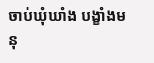ចាប់ឃុំឃាំង បង្ខាំងមនុ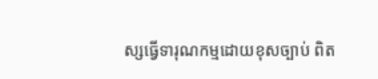ស្សធ្វើទារុណកម្មដោយខុសច្បាប់ ពិត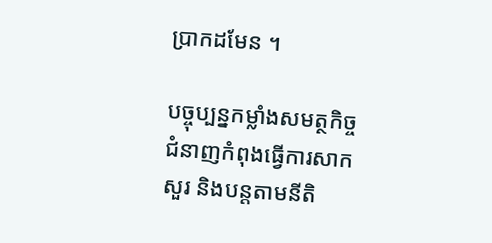ប្រាកដមែន ។

បច្ចុប្បន្នកម្លាំងសមត្ថកិច្ចជំនាញកំពុងធ្វើការសាកសួរ និងបន្តតាមនីតិ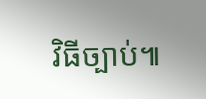វិធីច្បាប់៕